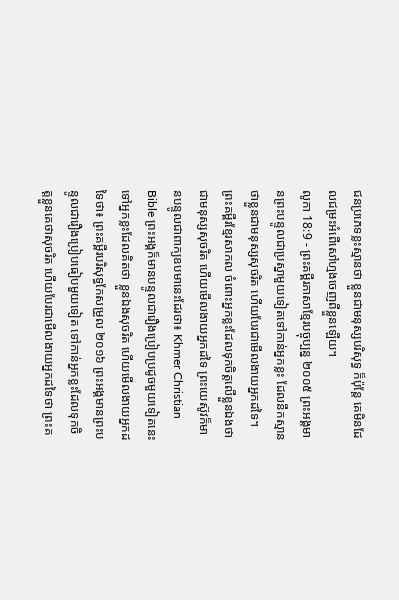ជនប្រភេទខ្លះស្មានថា ខ្លួនជាមនុស្សបរិសុទ្ធ ក៏ប៉ុន្តែ គេមិនដែលជម្រះអំពើសៅហ្មងចេញពីខ្លួនឡើយ។
លូកា 18:9 - ព្រះគម្ពីរភាសាខ្មែរបច្ចុប្បន្ន ២០០៥ ព្រះអង្គមានព្រះបន្ទូលជាប្រស្នាមួយទៀតទៅកាន់អ្នកខ្លះ ដែលនឹកស្មានថាខ្លួនជាមនុស្សសុចរិត ហើយបែរជាមើលងាយអ្នកដទៃ។ ព្រះគម្ពីរខ្មែរសាកល ចំពោះអ្នកខ្លះដែលទុកចិត្តលើខ្លួនឯងថាជាមនុស្សសុចរិត ហើយមើលងាយអ្នកដទៃ ព្រះយេស៊ូវក៏មានបន្ទូលជាពាក្យឧបមានេះដែរថា៖ Khmer Christian Bible ព្រះអង្គក៏មានបន្ទូលជារឿងប្រៀបប្រដូចមួយទៀតនេះទៅអ្នកខ្លះដែលគិតថា ខ្លួនឯងសុចរិត ហើយមើលងាយអ្នកដទៃថា៖ ព្រះគម្ពីរបរិសុទ្ធកែសម្រួល ២០១៦ ព្រះអង្គមានព្រះបន្ទូលជារឿងប្រៀបធៀបមួយទៀត ទៅកាន់អ្នកខ្លះដែលទុកចិត្តខ្លួនគេថាសុចរិត ហើយបែរជាមើលងាយអ្នកដទៃថា ព្រះគ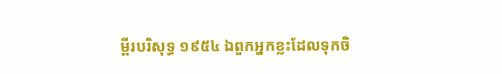ម្ពីរបរិសុទ្ធ ១៩៥៤ ឯពួកអ្នកខ្លះដែលទុកចិ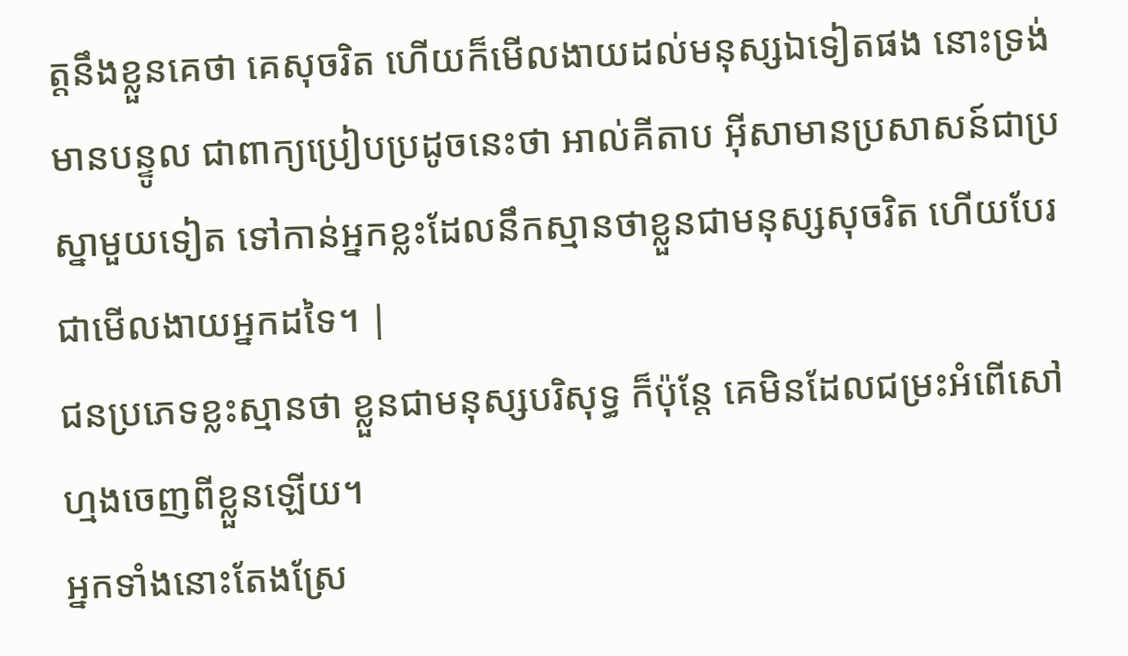ត្តនឹងខ្លួនគេថា គេសុចរិត ហើយក៏មើលងាយដល់មនុស្សឯទៀតផង នោះទ្រង់មានបន្ទូល ជាពាក្យប្រៀបប្រដូចនេះថា អាល់គីតាប អ៊ីសាមានប្រសាសន៍ជាប្រស្នាមួយទៀត ទៅកាន់អ្នកខ្លះដែលនឹកស្មានថាខ្លួនជាមនុស្សសុចរិត ហើយបែរជាមើលងាយអ្នកដទៃ។ |
ជនប្រភេទខ្លះស្មានថា ខ្លួនជាមនុស្សបរិសុទ្ធ ក៏ប៉ុន្តែ គេមិនដែលជម្រះអំពើសៅហ្មងចេញពីខ្លួនឡើយ។
អ្នកទាំងនោះតែងស្រែ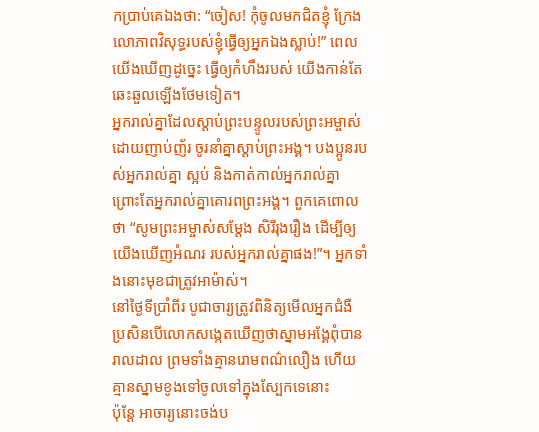កប្រាប់គេឯងថា: “ចៀស! កុំចូលមកជិតខ្ញុំ ក្រែងលោភាពវិសុទ្ធរបស់ខ្ញុំធ្វើឲ្យអ្នកឯងស្លាប់!” ពេលយើងឃើញដូច្នេះ ធ្វើឲ្យកំហឹងរបស់ យើងកាន់តែឆេះឆួលឡើងថែមទៀត។
អ្នករាល់គ្នាដែលស្ដាប់ព្រះបន្ទូលរបស់ព្រះអម្ចាស់ ដោយញាប់ញ័រ ចូរនាំគ្នាស្ដាប់ព្រះអង្គ។ បងប្អូនរបស់អ្នករាល់គ្នា ស្អប់ និងកាត់កាល់អ្នករាល់គ្នា ព្រោះតែអ្នករាល់គ្នាគោរពព្រះអង្គ។ ពួកគេពោលថា “សូមព្រះអម្ចាស់សម្តែង សិរីរុងរឿង ដើម្បីឲ្យយើងឃើញអំណរ របស់អ្នករាល់គ្នាផង!”។ អ្នកទាំងនោះមុខជាត្រូវអាម៉ាស់។
នៅថ្ងៃទីប្រាំពីរ បូជាចារ្យត្រូវពិនិត្យមើលអ្នកជំងឺ ប្រសិនបើលោកសង្កេតឃើញថាស្នាមអង្គែពុំបានរាលដាល ព្រមទាំងគ្មានរោមពណ៌លឿង ហើយគ្មានស្នាមខូងទៅចូលទៅក្នុងស្បែកទេនោះ
ប៉ុន្តែ អាចារ្យនោះចង់ប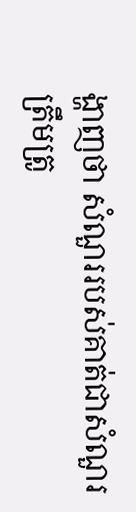ង្ហាញថា សំណួររបស់គាត់ជាសំណួរត្រឹមត្រូ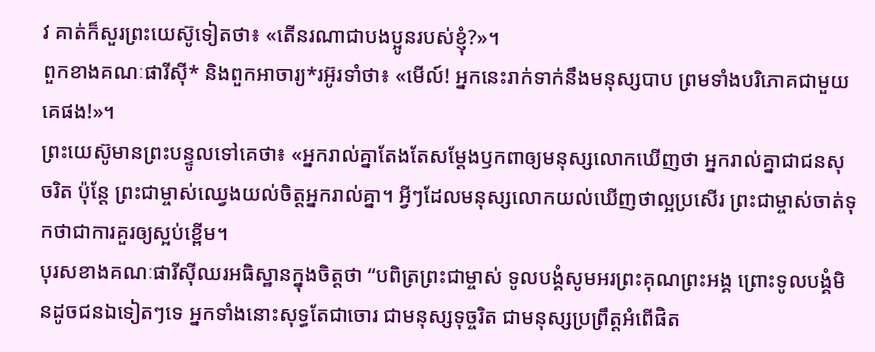វ គាត់ក៏សួរព្រះយេស៊ូទៀតថា៖ «តើនរណាជាបងប្អូនរបស់ខ្ញុំ?»។
ពួកខាងគណៈផារីស៊ី* និងពួកអាចារ្យ*រអ៊ូរទាំថា៖ «មើល៍! អ្នកនេះរាក់ទាក់នឹងមនុស្សបាប ព្រមទាំងបរិភោគជាមួយគេផង!»។
ព្រះយេស៊ូមានព្រះបន្ទូលទៅគេថា៖ «អ្នករាល់គ្នាតែងតែសម្តែងឫកពាឲ្យមនុស្សលោកឃើញថា អ្នករាល់គ្នាជាជនសុចរិត ប៉ុន្តែ ព្រះជាម្ចាស់ឈ្វេងយល់ចិត្តអ្នករាល់គ្នា។ អ្វីៗដែលមនុស្សលោកយល់ឃើញថាល្អប្រសើរ ព្រះជាម្ចាស់ចាត់ទុកថាជាការគួរឲ្យស្អប់ខ្ពើម។
បុរសខាងគណៈផារីស៊ីឈរអធិស្ឋានក្នុងចិត្តថា “បពិត្រព្រះជាម្ចាស់ ទូលបង្គំសូមអរព្រះគុណព្រះអង្គ ព្រោះទូលបង្គំមិនដូចជនឯទៀតៗទេ អ្នកទាំងនោះសុទ្ធតែជាចោរ ជាមនុស្សទុច្ចរិត ជាមនុស្សប្រព្រឹត្តអំពើផិត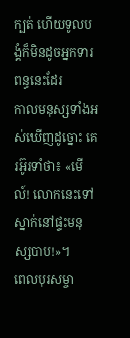ក្បត់ ហើយទូលបង្គំក៏មិនដូចអ្នកទារពន្ធនេះដែរ
កាលមនុស្សទាំងអស់ឃើញដូច្នោះ គេរអ៊ូរទាំថា៖ «មើល៍! លោកនេះទៅស្នាក់នៅផ្ទះមនុស្សបាប!»។
ពេលបុរសម្ចា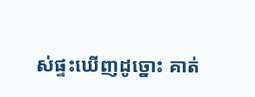ស់ផ្ទះឃើញដូច្នោះ គាត់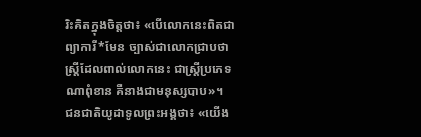រិះគិតក្នុងចិត្តថា៖ «បើលោកនេះពិតជាព្យាការី*មែន ច្បាស់ជាលោកជ្រាបថាស្ត្រីដែលពាល់លោកនេះ ជាស្ត្រីប្រភេទណាពុំខាន គឺនាងជាមនុស្សបាប»។
ជនជាតិយូដាទូលព្រះអង្គថា៖ «យើង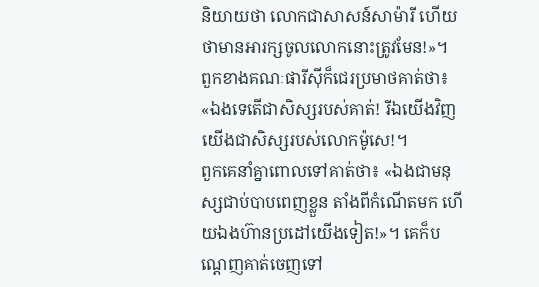និយាយថា លោកជាសាសន៍សាម៉ារី ហើយថាមានអារក្សចូលលោកនោះត្រូវមែន!»។
ពួកខាងគណៈផារីស៊ីក៏ជេរប្រមាថគាត់ថា៖ «ឯងទេតើជាសិស្សរបស់គាត់! រីឯយើងវិញ យើងជាសិស្សរបស់លោកម៉ូសេ!។
ពួកគេនាំគ្នាពោលទៅគាត់ថា៖ «ឯងជាមនុស្សជាប់បាបពេញខ្លួន តាំងពីកំណើតមក ហើយឯងហ៊ានប្រដៅយើងទៀត!»។ គេក៏បណ្ដេញគាត់ចេញទៅ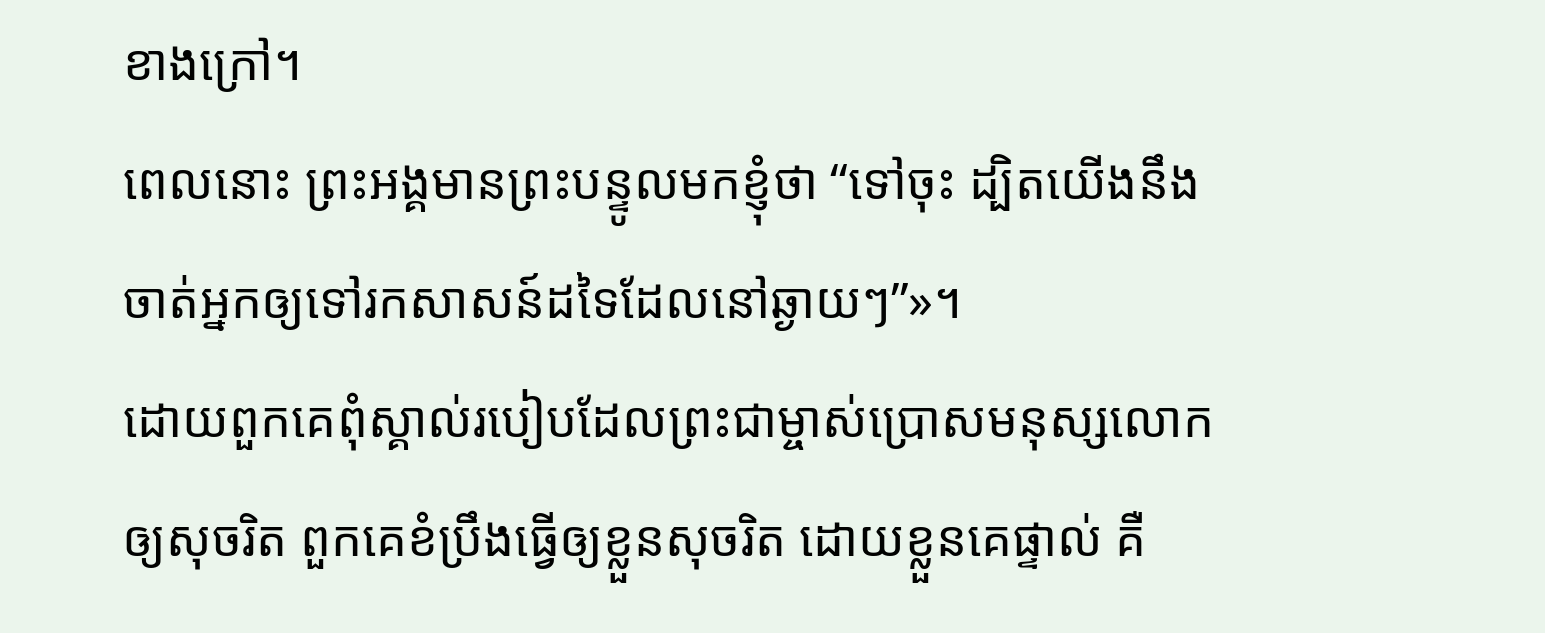ខាងក្រៅ។
ពេលនោះ ព្រះអង្គមានព្រះបន្ទូលមកខ្ញុំថា “ទៅចុះ ដ្បិតយើងនឹងចាត់អ្នកឲ្យទៅរកសាសន៍ដទៃដែលនៅឆ្ងាយៗ”»។
ដោយពួកគេពុំស្គាល់របៀបដែលព្រះជាម្ចាស់ប្រោសមនុស្សលោកឲ្យសុចរិត ពួកគេខំប្រឹងធ្វើឲ្យខ្លួនសុចរិត ដោយខ្លួនគេផ្ទាល់ គឺ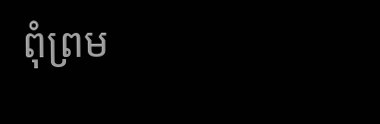ពុំព្រម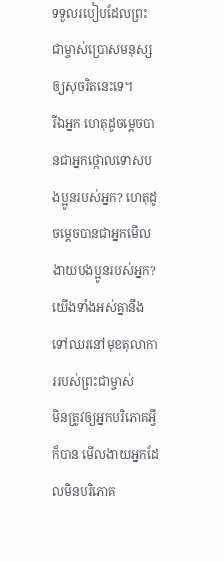ទទួលរបៀបដែលព្រះជាម្ចាស់ប្រោសមនុស្សឲ្យសុចរិតនេះទេ។
រីឯអ្នក ហេតុដូចម្ដេចបានជាអ្នកថ្កោលទោសបងប្អូនរបស់អ្នក? ហេតុដូចម្ដេចបានជាអ្នកមើលងាយបងប្អូនរបស់អ្នក? យើងទាំងអស់គ្នានឹងទៅឈរនៅមុខតុលាការរបស់ព្រះជាម្ចាស់
មិនត្រូវឲ្យអ្នកបរិភោគអ្វីក៏បាន មើលងាយអ្នកដែលមិនបរិភោគ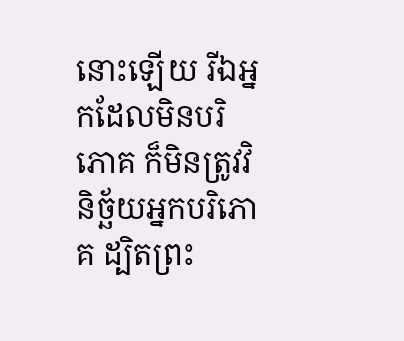នោះឡើយ រីឯអ្នកដែលមិនបរិភោគ ក៏មិនត្រូវវិនិច្ឆ័យអ្នកបរិភោគ ដ្បិតព្រះ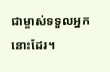ជាម្ចាស់ទទួលអ្នកនោះដែរ។